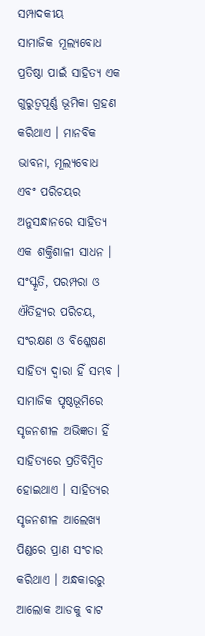ସମ୍ପାଦକୀୟ
ସାମାଜିକ ମୂଲ୍ୟବୋଧ ପ୍ରତିଷ୍ଠା ପାଇଁ ସାହିତ୍ୟ ଏକ ଗୁରୁତ୍ୱପୂର୍ଣ୍ଣ ଭୂମିକା ଗ୍ରହଣ କରିଥାଏ । ମାନବିକ ଭାବନା, ମୂଲ୍ୟବୋଧ ଏବଂ ପରିଚୟର ଅନୁସନ୍ଧାନରେ ସାହିତ୍ୟ ଏକ ଶକ୍ତିଶାଳୀ ସାଧନ । ସଂସ୍କୃତି, ପରମ୍ପରା ଓ ଐତିହ୍ୟର ପରିଚୟ, ସଂରକ୍ଷଣ ଓ ବିଶ୍ଳେଷଣ ସାହିତ୍ୟ ଦ୍ଵାରା ହିଁ ସମ୍ଭବ । ସାମାଜିକ ପୃଷ୍ଠଭୂମିରେ ସୃଜନଶୀଳ ଅଭିଜ୍ଞତା ହିଁ ସାହିତ୍ୟରେ ପ୍ରତିବିମ୍ବିତ ହୋଇଥାଏ । ସାହିତ୍ୟର ସୃଜନଶୀଳ ଆଲେଖ୍ୟ ପିଣ୍ଡରେ ପ୍ରାଣ ସଂଚାର କରିଥାଏ । ଅନ୍ଧକାରରୁ ଆଲୋକ ଆଡକୁ ବାଟ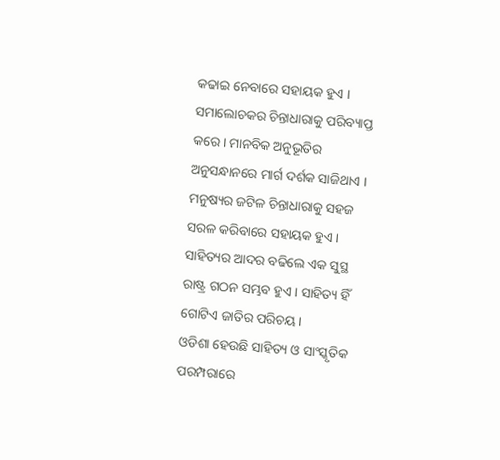କଢାଇ ନେବାରେ ସହାୟକ ହୁଏ । ସମାଲୋଚକର ଚିନ୍ତାଧାରାକୁ ପରିବ୍ୟାପ୍ତ କରେ । ମାନବିକ ଅନୁଭୂତିର ଅନୁସନ୍ଧାନରେ ମାର୍ଗ ଦର୍ଶକ ସାଜିଥାଏ । ମନୁଷ୍ୟର ଜଟିଳ ଚିନ୍ତାଧାରାକୁ ସହଜ ସରଳ କରିବାରେ ସହାୟକ ହୁଏ । ସାହିତ୍ୟର ଆଦର ବଢିଲେ ଏକ ସୁସ୍ଥ ରାଷ୍ଟ୍ର ଗଠନ ସମ୍ଭବ ହୁଏ । ସାହିତ୍ୟ ହିଁ ଗୋଟିଏ ଜାତିର ପରିଚୟ ।
ଓଡିଶା ହେଉଛି ସାହିତ୍ୟ ଓ ସାଂସ୍କୃତିକ ପରମ୍ପରାରେ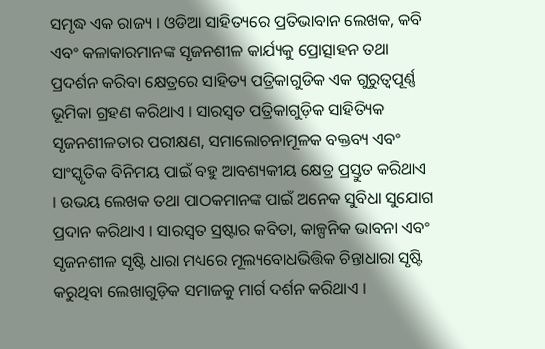ସମୃଦ୍ଧ ଏକ ରାଜ୍ୟ । ଓଡିଆ ସାହିତ୍ୟରେ ପ୍ରତିଭାବାନ ଲେଖକ, କବି ଏବଂ କଳାକାରମାନଙ୍କ ସୃଜନଶୀଳ କାର୍ଯ୍ୟକୁ ପ୍ରୋତ୍ସାହନ ତଥା ପ୍ରଦର୍ଶନ କରିବା କ୍ଷେତ୍ରରେ ସାହିତ୍ୟ ପତ୍ରିକାଗୁଡିକ ଏକ ଗୁରୁତ୍ୱପୂର୍ଣ୍ଣ ଭୂମିକା ଗ୍ରହଣ କରିଥାଏ । ସାରସ୍ଵତ ପତ୍ରିକାଗୁଡ଼ିକ ସାହିତ୍ୟିକ ସୃଜନଶୀଳତାର ପରୀକ୍ଷଣ, ସମାଲୋଚନାମୂଳକ ବକ୍ତବ୍ୟ ଏବଂ ସାଂସ୍କୃତିକ ବିନିମୟ ପାଇଁ ବହୁ ଆବଶ୍ୟକୀୟ କ୍ଷେତ୍ର ପ୍ରସ୍ତୁତ କରିଥାଏ । ଉଭୟ ଲେଖକ ତଥା ପାଠକମାନଙ୍କ ପାଇଁ ଅନେକ ସୁବିଧା ସୁଯୋଗ ପ୍ରଦାନ କରିଥାଏ । ସାରସ୍ଵତ ସ୍ରଷ୍ଟାର କବିତା, କାଳ୍ପନିକ ଭାବନା ଏବଂ ସୃଜନଶୀଳ ସୃଷ୍ଟି ଧାରା ମଧ୍ୟରେ ମୂଲ୍ୟବୋଧଭିତ୍ତିକ ଚିନ୍ତାଧାରା ସୃଷ୍ଟି କରୁଥିବା ଲେଖାଗୁଡ଼ିକ ସମାଜକୁ ମାର୍ଗ ଦର୍ଶନ କରିଥାଏ ।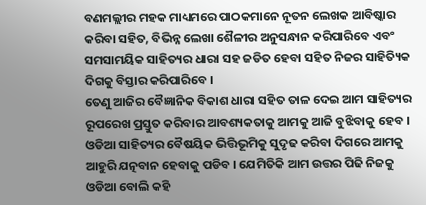ବଣମଲ୍ଲୀର ମହକ ମାଧ୍ୟମରେ ପାଠକମାନେ ନୂତନ ଲେଖକ ଆବିଷ୍କାର କରିବା ସହିତ, ବିଭିନ୍ନ ଲେଖା ଶୈଳୀର ଅନୁସନ୍ଧାନ କରିପାରିବେ ଏବଂ ସମସାମୟିକ ସାହିତ୍ୟର ଧାରା ସହ ଜଡିତ ହେବା ସହିତ ନିଜର ସାହିତ୍ୟିକ ଦିଗକୁ ବିସ୍ତାର କରିପାରିବେ ।
ତେଣୁ ଆଜିର ବୈଜ୍ଞାନିକ ବିକାଶ ଧାରା ସହିତ ତାଳ ଦେଇ ଆମ ସାହିତ୍ୟର ରୂପରେଖ ପ୍ରସ୍ତୁତ କରିବାର ଆବଶ୍ୟକତାକୁ ଆମକୁ ଆଜି ବୁଝିବାକୁ ହେବ । ଓଡିଆ ସାହିତ୍ୟର ବୈଷୟିକ ଭିତ୍ତିଭୂମିକୁ ସୁଦୃଢ କରିବା ଦିଗରେ ଆମକୁ ଆହୁରି ଯତ୍ନବାନ ହେବାକୁ ପଡିବ । ଯେମିତିକି ଆମ ଉତ୍ତର ପିଢି ନିଜକୁ ଓଡିଆ ବୋଲି କହି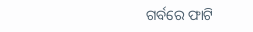ଗର୍ବରେ ଫାଟି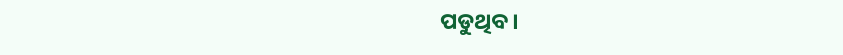ପଡୁଥିବ ।